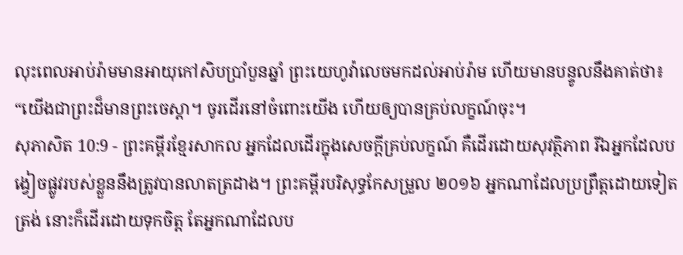លុះពេលអាប់រ៉ាមមានអាយុកៅសិបប្រាំបួនឆ្នាំ ព្រះយេហូវ៉ាលេចមកដល់អាប់រ៉ាម ហើយមានបន្ទូលនឹងគាត់ថា៖ “យើងជាព្រះដ៏មានព្រះចេស្ដា។ ចូរដើរនៅចំពោះយើង ហើយឲ្យបានគ្រប់លក្ខណ៍ចុះ។
សុភាសិត 10:9 - ព្រះគម្ពីរខ្មែរសាកល អ្នកដែលដើរក្នុងសេចក្ដីគ្រប់លក្ខណ៍ គឺដើរដោយសុវត្ថិភាព រីឯអ្នកដែលបង្វៀចផ្លូវរបស់ខ្លួននឹងត្រូវបានលាតត្រដាង។ ព្រះគម្ពីរបរិសុទ្ធកែសម្រួល ២០១៦ អ្នកណាដែលប្រព្រឹត្តដោយទៀតត្រង់ នោះក៏ដើរដោយទុកចិត្ត តែអ្នកណាដែលប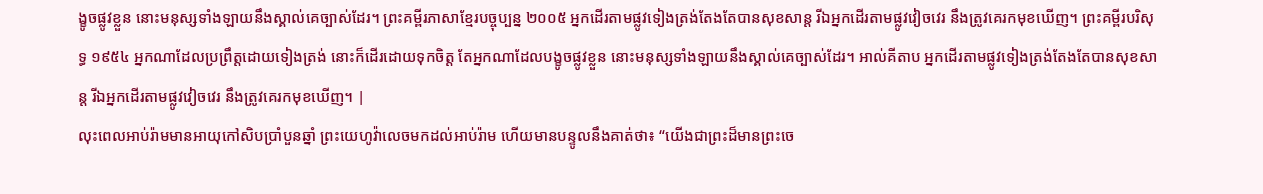ង្ខូចផ្លូវខ្លួន នោះមនុស្សទាំងឡាយនឹងស្គាល់គេច្បាស់ដែរ។ ព្រះគម្ពីរភាសាខ្មែរបច្ចុប្បន្ន ២០០៥ អ្នកដើរតាមផ្លូវទៀងត្រង់តែងតែបានសុខសាន្ត រីឯអ្នកដើរតាមផ្លូវវៀចវេរ នឹងត្រូវគេរកមុខឃើញ។ ព្រះគម្ពីរបរិសុទ្ធ ១៩៥៤ អ្នកណាដែលប្រព្រឹត្តដោយទៀងត្រង់ នោះក៏ដើរដោយទុកចិត្ត តែអ្នកណាដែលបង្ខូចផ្លូវខ្លួន នោះមនុស្សទាំងឡាយនឹងស្គាល់គេច្បាស់ដែរ។ អាល់គីតាប អ្នកដើរតាមផ្លូវទៀងត្រង់តែងតែបានសុខសាន្ត រីឯអ្នកដើរតាមផ្លូវវៀចវេរ នឹងត្រូវគេរកមុខឃើញ។ |
លុះពេលអាប់រ៉ាមមានអាយុកៅសិបប្រាំបួនឆ្នាំ ព្រះយេហូវ៉ាលេចមកដល់អាប់រ៉ាម ហើយមានបន្ទូលនឹងគាត់ថា៖ “យើងជាព្រះដ៏មានព្រះចេ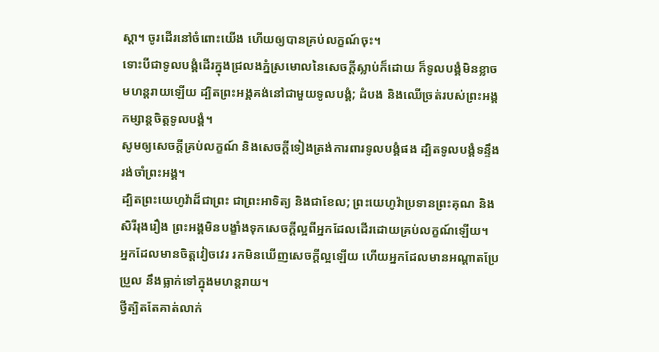ស្ដា។ ចូរដើរនៅចំពោះយើង ហើយឲ្យបានគ្រប់លក្ខណ៍ចុះ។
ទោះបីជាទូលបង្គំដើរក្នុងជ្រលងភ្នំស្រមោលនៃសេចក្ដីស្លាប់ក៏ដោយ ក៏ទូលបង្គំមិនខ្លាចមហន្តរាយឡើយ ដ្បិតព្រះអង្គគង់នៅជាមួយទូលបង្គំ; ដំបង និងឈើច្រត់របស់ព្រះអង្គកម្សាន្តចិត្តទូលបង្គំ។
សូមឲ្យសេចក្ដីគ្រប់លក្ខណ៍ និងសេចក្ដីទៀងត្រង់ការពារទូលបង្គំផង ដ្បិតទូលបង្គំទន្ទឹងរង់ចាំព្រះអង្គ។
ដ្បិតព្រះយេហូវ៉ាដ៏ជាព្រះ ជាព្រះអាទិត្យ និងជាខែល; ព្រះយេហូវ៉ាប្រទានព្រះគុណ និងសិរីរុងរឿង ព្រះអង្គមិនបង្ខាំងទុកសេចក្ដីល្អពីអ្នកដែលដើរដោយគ្រប់លក្ខណ៍ឡើយ។
អ្នកដែលមានចិត្តវៀចវេរ រកមិនឃើញសេចក្ដីល្អឡើយ ហើយអ្នកដែលមានអណ្ដាតប្រែប្រួល នឹងធ្លាក់ទៅក្នុងមហន្តរាយ។
ថ្វីត្បិតតែគាត់លាក់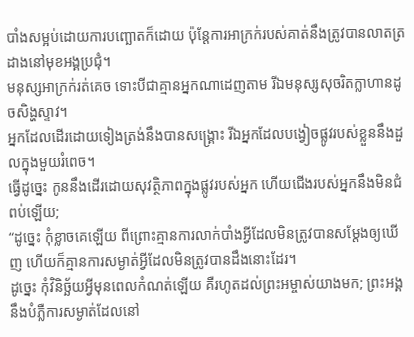បាំងសម្អប់ដោយការបញ្ឆោតក៏ដោយ ប៉ុន្តែការអាក្រក់របស់គាត់នឹងត្រូវបានលាតត្រដាងនៅមុខអង្គប្រជុំ។
មនុស្សអាក្រក់រត់គេច ទោះបីជាគ្មានអ្នកណាដេញតាម រីឯមនុស្សសុចរិតក្លាហានដូចសិង្ហស្ទាវ។
អ្នកដែលដើរដោយទៀងត្រង់នឹងបានសង្គ្រោះ រីឯអ្នកដែលបង្វៀចផ្លូវរបស់ខ្លួននឹងដួលក្នុងមួយរំពេច។
ធ្វើដូច្នេះ កូននឹងដើរដោយសុវត្ថិភាពក្នុងផ្លូវរបស់អ្នក ហើយជើងរបស់អ្នកនឹងមិនជំពប់ឡើយ;
“ដូច្នេះ កុំខ្លាចគេឡើយ ពីព្រោះគ្មានការលាក់បាំងអ្វីដែលមិនត្រូវបានសម្ដែងឲ្យឃើញ ហើយក៏គ្មានការសម្ងាត់អ្វីដែលមិនត្រូវបានដឹងនោះដែរ។
ដូច្នេះ កុំវិនិច្ឆ័យអ្វីមុនពេលកំណត់ឡើយ គឺរហូតដល់ព្រះអម្ចាស់យាងមក; ព្រះអង្គនឹងបំភ្លឺការសម្ងាត់ដែលនៅ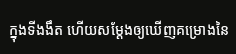ក្នុងទីងងឹត ហើយសម្ដែងឲ្យឃើញគម្រោងនៃ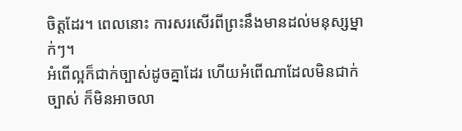ចិត្តដែរ។ ពេលនោះ ការសរសើរពីព្រះនឹងមានដល់មនុស្សម្នាក់ៗ។
អំពើល្អក៏ជាក់ច្បាស់ដូចគ្នាដែរ ហើយអំពើណាដែលមិនជាក់ច្បាស់ ក៏មិនអាចលា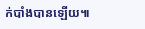ក់បាំងបានឡើយ៕